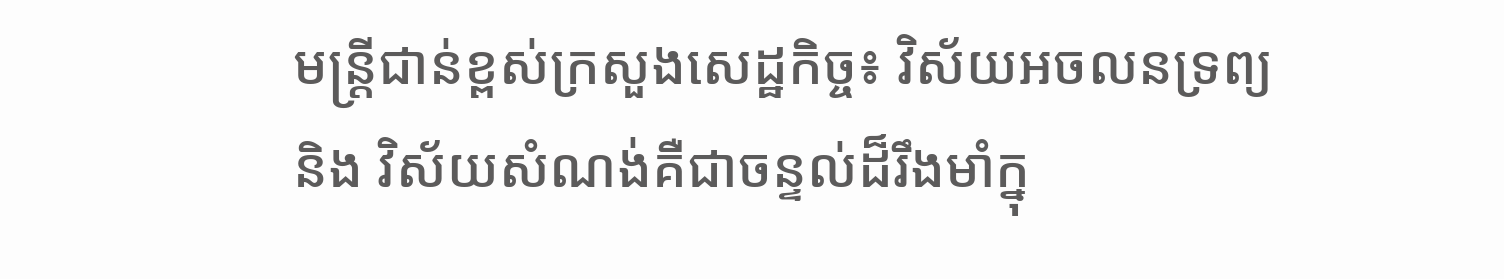មន្រ្តីជាន់ខ្ពស់ក្រសួងសេដ្ឋកិច្ច៖ វិស័យអចលនទ្រព្យ និង វិស័យសំណង់គឺជាចន្ទល់ដ៏រឹងមាំក្នុ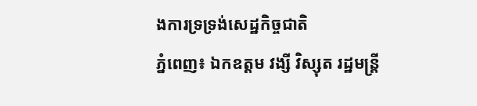ងការទ្រទ្រង់សេដ្ឋកិច្ចជាតិ
ភ្នំពេញ៖ ឯកឧត្តម វង្សី វិស្សុត រដ្ឋមន្រ្តី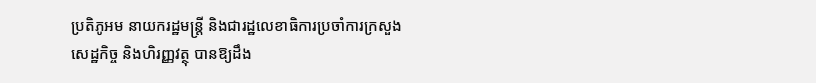ប្រតិភូអម នាយករដ្ឋមន្រ្តី និងជារដ្ឋលេខាធិការប្រចាំការក្រសួងសេដ្ឋកិច្ច និងហិរញ្ញវត្ថុ បានឱ្យដឹង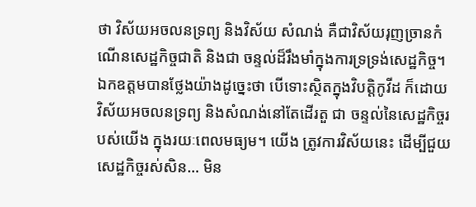ថា វិស័យអចលនទ្រព្យ និងវិស័យ សំណង់ គឺជាវិស័យរុញច្រានកំណើនសេដ្ឋកិច្ចជាតិ និងជា ចន្ទល់ដ៏រឹងមាំក្នុងការទ្រទ្រង់សេដ្ឋកិច្ច។
ឯកឧត្តមបានថ្លែងយ៉ាងដូច្នេះថា បើទោះស្ថិតក្នុងវិបត្តិកូវីដ ក៏ដោយ វិស័យអចលនទ្រព្យ និងសំណង់នៅតែដើរតួ ជា ចន្ទល់នៃសេដ្ឋកិច្ចរបស់យើង ក្នុងរយៈពេលមធ្យម។ យើង ត្រូវការវិស័យនេះ ដើម្បីជួយសេដ្ឋកិច្ចរស់សិន… មិន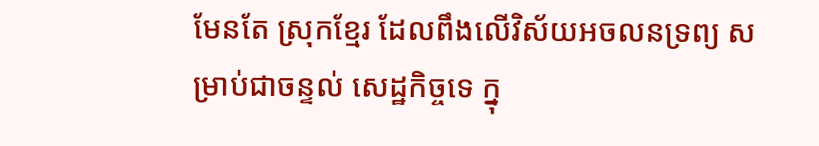មែនតែ ស្រុកខ្មែរ ដែលពឹងលើវិស័យអចលនទ្រព្យ សម្រាប់ជាចន្ទល់ សេដ្ឋកិច្ចទេ ក្នុ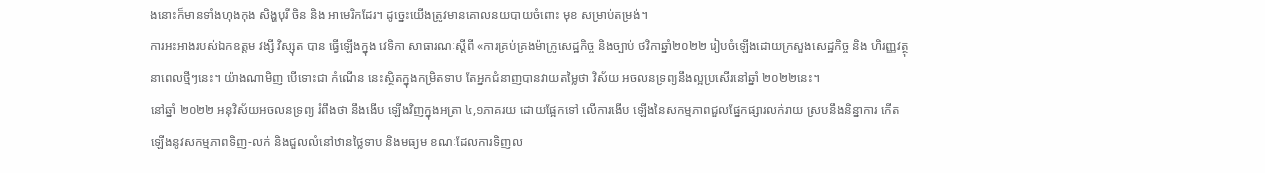ងនោះក៏មានទាំងហុងកុង សិង្ហបុរី ចិន និង អាមេរិកដែរ។ ដូច្នេះយើងត្រូវមានគោលនយបាយចំពោះ មុខ សម្រាប់តម្រង់។
ការអះអាងរបស់ឯកឧត្តម វង្សី វិស្សុត បាន ធ្វើឡើងក្នុង វេទិកា សាធារណៈស្ដីពី «ការគ្រប់គ្រងម៉ាក្រូសេដ្ឋកិច្ច និងច្បាប់ ថវិកាឆ្នាំ២០២២ រៀបចំឡើងដោយក្រសួងសេដ្ឋកិច្ច និង ហិរញ្ញវត្ថុនាពេលថ្មីៗនេះ។ យ៉ាងណាមិញ បើទោះជា កំណើន នេះស្ថិតក្នុងកម្រិតទាប តែអ្នកជំនាញបានវាយតម្លៃថា វិស័យ អចលនទ្រព្យនឹងល្អប្រសើរនៅឆ្នាំ ២០២២នេះ។
នៅឆ្នាំ ២០២២ អនុវិស័យអចលនទ្រព្យ រំពឹងថា នឹងងើប ឡើងវិញក្នុងអត្រា ៤,១ភាគរយ ដោយផ្អែកទៅ លើការងើប ឡើងនៃសកម្មភាពជួលផ្នែកផ្សារលក់រាយ ស្របនឹងនិន្នាការ កើតឡើងនូវសកម្មភាពទិញ-លក់ និងជួលលំនៅឋានថ្លៃទាប និងមធ្យម ខណៈដែលការទិញល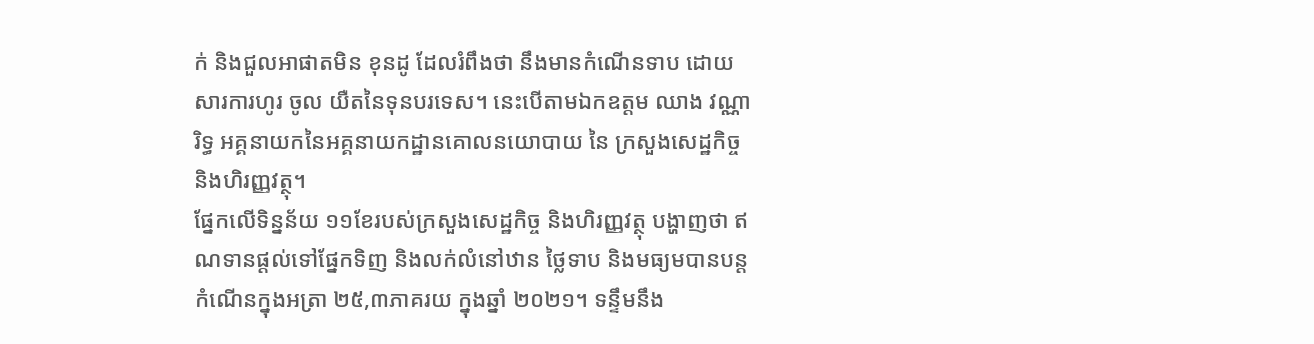ក់ និងជួលអាផាតមិន ខុនដូ ដែលរំពឹងថា នឹងមានកំណើនទាប ដោយសារការហូរ ចូល យឺតនៃទុនបរទេស។ នេះបើតាមឯកឧត្តម ឈាង វណ្ណារិទ្ធ អគ្គនាយកនៃអគ្គនាយកដ្ឋានគោលនយោបាយ នៃ ក្រសួងសេដ្ឋកិច្ច និងហិរញ្ញវត្ថុ។
ផ្នែកលើទិន្នន័យ ១១ខែរបស់ក្រសួងសេដ្ឋកិច្ច និងហិរញ្ញវត្ថុ បង្ហាញថា ឥណទានផ្តល់ទៅផ្នែកទិញ និងលក់លំនៅឋាន ថ្លៃទាប និងមធ្យមបានបន្តកំណើនក្នុងអត្រា ២៥,៣ភាគរយ ក្នុងឆ្នាំ ២០២១។ ទន្ទឹមនឹង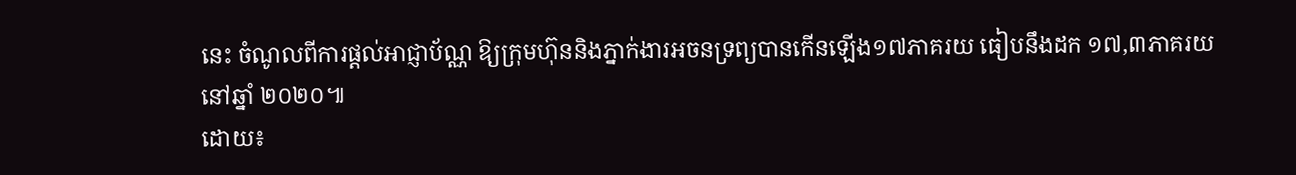នេះ ចំណូលពីការផ្តល់អាជ្ញាប័ណ្ណ ឱ្យក្រុមហ៊ុននិងភ្នាក់ងារអចនទ្រព្យបានកើនឡើង១៧ភាគរយ ធៀបនឹងដក ១៧,៣ភាគរយ នៅឆ្នាំ ២០២០៕
ដោយ៖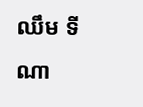ឈឹម ទីណា